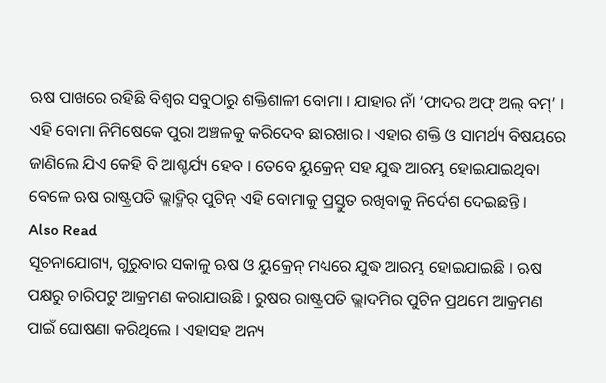ଋଷ ପାଖରେ ରହିଛି ବିଶ୍ୱର ସବୁଠାରୁ ଶକ୍ତିଶାଳୀ ବୋମା । ଯାହାର ନାଁ ‘ଫାଦର ଅଫ୍ ଅଲ୍ ବମ୍’ । ଏହି ବୋମା ନିମିଷେକେ ପୁରା ଅଞ୍ଚଳକୁ କରିଦେବ ଛାରଖାର । ଏହାର ଶକ୍ତି ଓ ସାମର୍ଥ୍ୟ ବିଷୟରେ ଜାଣିଲେ ଯିଏ କେହି ବି ଆଶ୍ଚର୍ଯ୍ୟ ହେବ । ତେବେ ୟୁକ୍ରେନ୍ ସହ ଯୁଦ୍ଧ ଆରମ୍ଭ ହୋଇଯାଇଥିବା ବେଳେ ଋଷ ରାଷ୍ଟ୍ରପତି ଭ୍ଲାଦ୍ମିର୍ ପୁଟିନ୍ ଏହି ବୋମାକୁ ପ୍ରସ୍ତୁତ ରଖିବାକୁ ନିର୍ଦେଶ ଦେଇଛନ୍ତି ।
Also Read
ସୂଚନାଯୋଗ୍ୟ, ଗୁରୁବାର ସକାଳୁ ଋଷ ଓ ୟୁକ୍ରେନ୍ ମଧ୍ୟରେ ଯୁଦ୍ଧ ଆରମ୍ଭ ହୋଇଯାଇଛି । ଋଷ ପକ୍ଷରୁ ଚାରିପଟୁ ଆକ୍ରମଣ କରାଯାଉଛି । ରୁଷର ରାଷ୍ଟ୍ରପତି ଭ୍ଲାଦମିର ପୁଟିନ ପ୍ରଥମେ ଆକ୍ରମଣ ପାଇଁ ଘୋଷଣା କରିଥିଲେ । ଏହାସହ ଅନ୍ୟ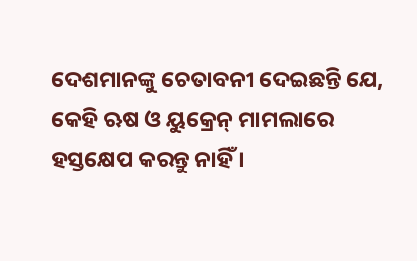ଦେଶମାନଙ୍କୁ ଚେତାବନୀ ଦେଇଛନ୍ତି ଯେ, କେହି ଋଷ ଓ ୟୁକ୍ରେନ୍ ମାମଲାରେ ହସ୍ତକ୍ଷେପ କରନ୍ତୁ ନାହିଁ ।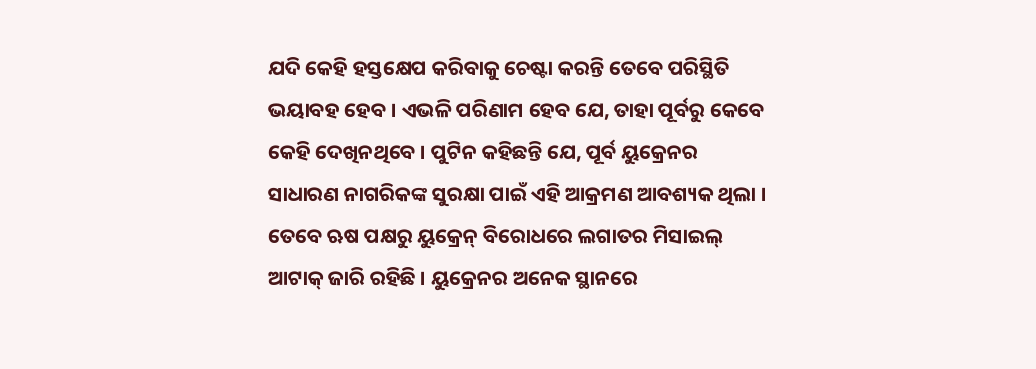ଯଦି କେହି ହସ୍ତକ୍ଷେପ କରିବାକୁ ଚେଷ୍ଟା କରନ୍ତି ତେବେ ପରିସ୍ଥିତି ଭୟାବହ ହେବ । ଏଭଳି ପରିଣାମ ହେବ ଯେ, ତାହା ପୂର୍ବରୁ କେବେ କେହି ଦେଖିନଥିବେ । ପୁଟିନ କହିଛନ୍ତି ଯେ, ପୂର୍ବ ୟୁକ୍ରେନର ସାଧାରଣ ନାଗରିକଙ୍କ ସୁରକ୍ଷା ପାଇଁ ଏହି ଆକ୍ରମଣ ଆବଶ୍ୟକ ଥିଲା । ତେବେ ଋଷ ପକ୍ଷରୁ ୟୁକ୍ରେନ୍ ବିରୋଧରେ ଲଗାତର ମିସାଇଲ୍ ଆଟାକ୍ ଜାରି ରହିଛି । ୟୁକ୍ରେନର ଅନେକ ସ୍ଥାନରେ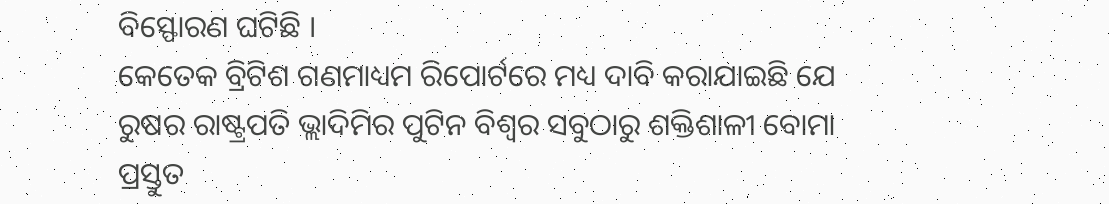ବିସ୍ଫୋରଣ ଘଟିଛି ।
କେତେକ ବ୍ରିଟିଶ ଗଣମାଧ୍ୟମ ରିପୋର୍ଟରେ ମଧ୍ୟ ଦାବି କରାଯାଇଛି ଯେ ରୁଷର ରାଷ୍ଟ୍ରପତି ଭ୍ଲାଦିମିର ପୁଟିନ ବିଶ୍ୱର ସବୁଠାରୁ ଶକ୍ତିଶାଳୀ ବୋମା ପ୍ରସ୍ତୁତ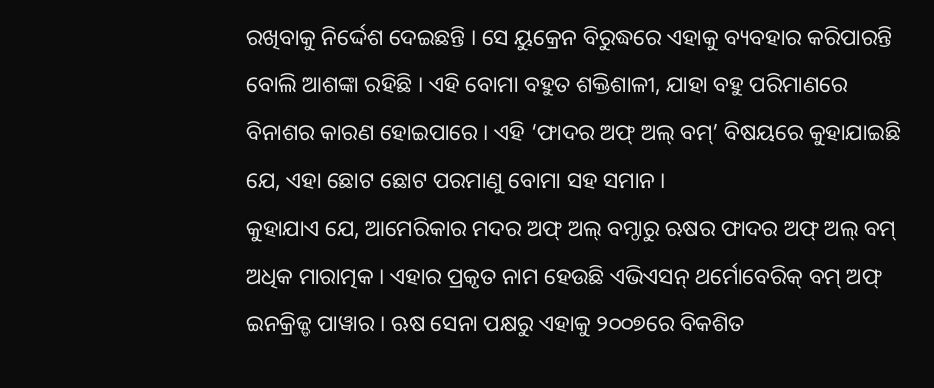ରଖିବାକୁ ନିର୍ଦ୍ଦେଶ ଦେଇଛନ୍ତି । ସେ ୟୁକ୍ରେନ ବିରୁଦ୍ଧରେ ଏହାକୁ ବ୍ୟବହାର କରିପାରନ୍ତି ବୋଲି ଆଶଙ୍କା ରହିଛି । ଏହି ବୋମା ବହୁତ ଶକ୍ତିଶାଳୀ, ଯାହା ବହୁ ପରିମାଣରେ ବିନାଶର କାରଣ ହୋଇପାରେ । ଏହି ‘ଫାଦର ଅଫ୍ ଅଲ୍ ବମ୍’ ବିଷୟରେ କୁହାଯାଇଛି ଯେ, ଏହା ଛୋଟ ଛୋଟ ପରମାଣୁ ବୋମା ସହ ସମାନ ।
କୁହାଯାଏ ଯେ, ଆମେରିକାର ମଦର ଅଫ୍ ଅଲ୍ ବମ୍ଠାରୁ ଋଷର ଫାଦର ଅଫ୍ ଅଲ୍ ବମ୍ ଅଧିକ ମାରାତ୍ମକ । ଏହାର ପ୍ରକୃତ ନାମ ହେଉଛି ଏଭିଏସନ୍ ଥର୍ମୋବେରିକ୍ ବମ୍ ଅଫ୍ ଇନକ୍ରିଜ୍ଡ ପାୱାର । ଋଷ ସେନା ପକ୍ଷରୁ ଏହାକୁ ୨୦୦୭ରେ ବିକଶିତ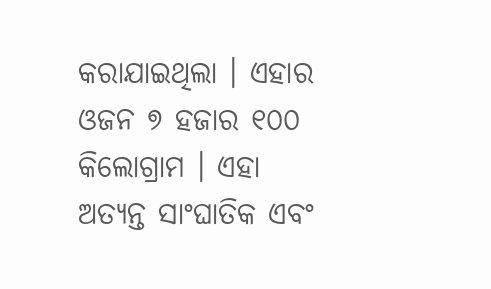କରାଯାଇଥିଲା । ଏହାର ଓଜନ ୭ ହଜାର ୧୦୦ କିଲୋଗ୍ରାମ । ଏହା ଅତ୍ୟନ୍ତ ସାଂଘାତିକ ଏବଂ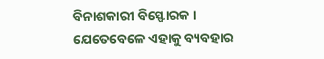ବିନାଶକାରୀ ବିସ୍ଫୋରକ । ଯେତେବେଳେ ଏହାକୁ ବ୍ୟବହାର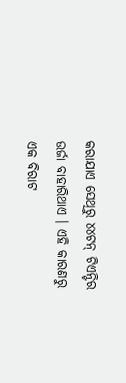କରାଯାଏ ସେଥିରୁ ୪୪ଟନ୍ ଟିଏନ୍ଟିର ଉର୍ଜା ବାହାରିଥାଏ । ଏହି କାରଣରୁ ଏକ ବିରାଟ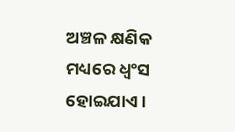ଅଞ୍ଚଳ କ୍ଷଣିକ ମଧ୍ୟରେ ଧ୍ୱଂସ ହୋଇଯାଏ ।